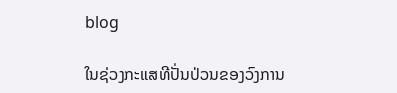blog

ໃນຊ່ວງກະແສທີປັ່ນປ່ວນຂອງວົງການ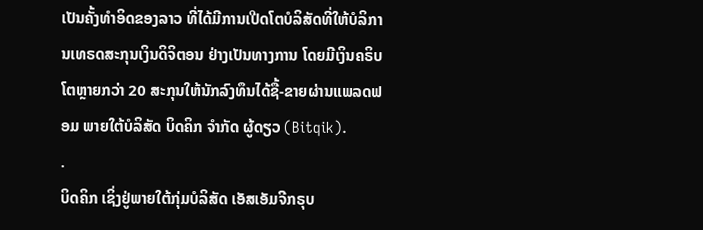ເປັນຄັ້ງທຳອິດຂອງລາວ ທີ່ໄດ້ມີການເປີດໂຕບໍລິສັດທີ່ໃຫ້ບໍລິການເທຣດສະກຸນເງິນດິຈິຕອນ ຢ່າງເປັນທາງການ ໂດຍມີເງິນຄຣິບໂຕຫຼາຍກວ່າ 20 ສະກຸນໃຫ້ນັກລົງທຶນໄດ້ຊື້-ຂາຍຜ່ານແພລດຟອມ ພາຍໃຕ້ບໍລິສັດ ບິດຄິກ ຈຳກັດ ຜູ້ດຽວ (Bitqik).
.
ບິດຄິກ ເຊິ່ງຢູ່ພາຍໃຕ້ກຸ່ມບໍລິສັດ ເອັສເອັມຈີກຣຸບ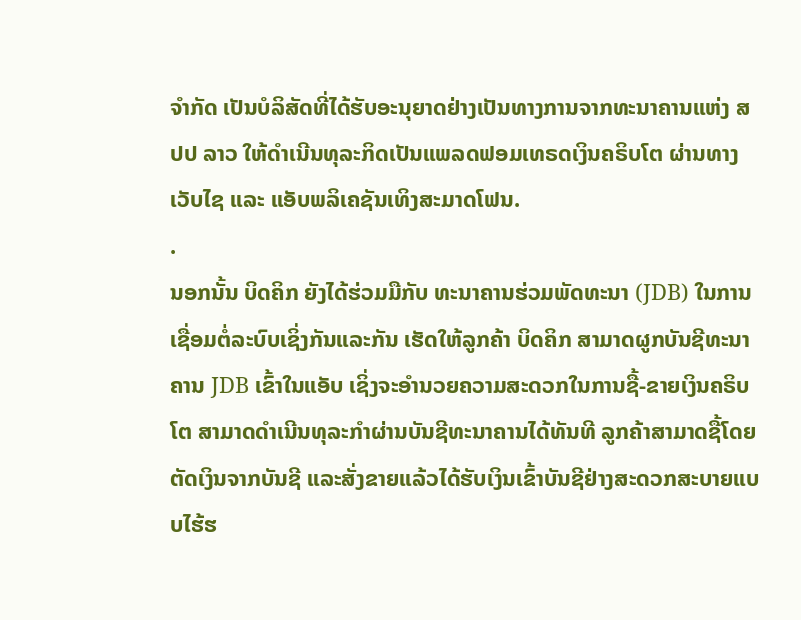ຈຳກັດ ເປັນບໍລິສັດທີ່ໄດ້ຮັບອະນຸຍາດຢ່າງເປັນທາງການຈາກທະນາຄານແຫ່ງ ສປປ ລາວ ໃຫ້ດຳເນີນທຸລະກິດເປັນແພລດຟອມເທຣດເງິນຄຣິບໂຕ ຜ່ານທາງເວັບໄຊ ແລະ ແອັບພລິເຄຊັນເທິງສະມາດໂຟນ.
.
ນອກນັ້ນ ບິດຄິກ ຍັງໄດ້ຮ່ວມມືກັບ ທະນາຄານຮ່ວມພັດທະນາ (JDB) ໃນການເຊື່ອມຕໍ່ລະບົບເຊິ່ງກັນແລະກັນ ເຮັດໃຫ້ລູກຄ້າ ບິດຄິກ ສາມາດຜູກບັນຊີທະນາຄານ JDB ເຂົ້າໃນແອັບ ເຊິ່ງຈະອຳນວຍຄວາມສະດວກໃນການຊື້-ຂາຍເງິນຄຣິບໂຕ ສາມາດດຳເນີນທຸລະກຳຜ່ານບັນຊີທະນາຄານໄດ້ທັນທີ ລູກຄ້າສາມາດຊື້ໂດຍຕັດເງິນຈາກບັນຊີ ແລະສັ່ງຂາຍແລ້ວໄດ້ຮັບເງິນເຂົ້າບັນຊີຢ່າງສະດວກສະບາຍແບບໄຮ້ຮ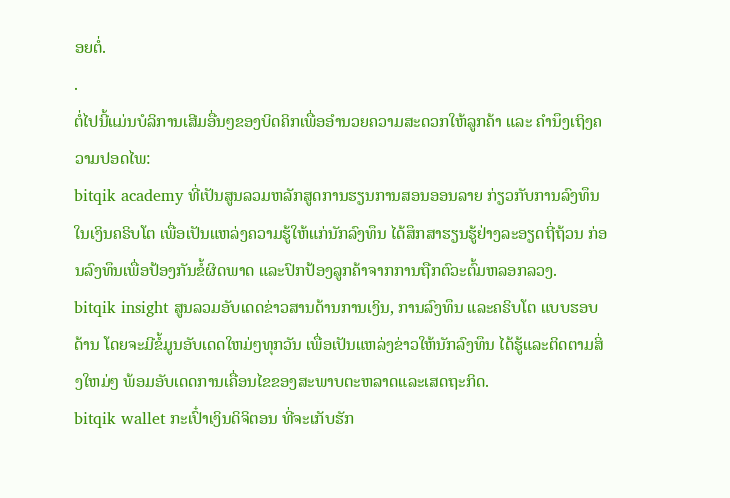ອຍຕໍ່.
.
ຕໍ່ໄປນີ້ແມ່ນບໍລິການເສີມອື່ນໆຂອງບິດຄິກເພື່ອອຳນວຍຄວາມສະດວກໃຫ້ລູກຄ້າ ແລະ ຄຳນຶງເຖິງຄວາມປອດໄພ:
bitqik academy ທີ່ເປັນສູນລວມຫລັກສູດການຮຽນການສອນອອນລາຍ ກ່ຽວກັບການລົງທຶນໃນເງິນຄຣິບໂຕ ເພື່ອເປັນແຫລ່ງຄວາມຮູ້ໃຫ້ແກ່ນັກລົງທຶນ ໄດ້ສຶກສາຮຽນຮູ້ຢ່າງລະອຽດຖີ່ຖ້ວນ ກ່ອນລົງທຶນເພື່ອປ້ອງກັນຂໍ້ຜິດພາດ ແລະປົກປ້ອງລູກຄ້າຈາກການຖືກຕົວະຕົ້ມຫລອກລວງ.
bitqik insight ສູນລວມອັບເດດຂ່າວສານດ້ານການເງິນ, ການລົງທຶນ ແລະຄຣິບໂຕ ແບບຮອບດ້ານ ໂດຍຈະມີຂໍ້ມູນອັບເດດໃຫມ່ໆທຸກວັນ ເພື່ອເປັນແຫລ່ງຂ່າວໃຫ້ນັກລົງທຶນ ໄດ້ຮູ້ແລະຕິດຕາມສິ່ງໃຫມ່ໆ ພ້ອມອັບເດດການເຄື່ອນໄຂຂອງສະພາບຕະຫລາດແລະເສດຖະກິດ.
bitqik wallet ກະເປົ໋າເງິນດິຈິຕອນ ທີ່ຈະເກັບຮັກ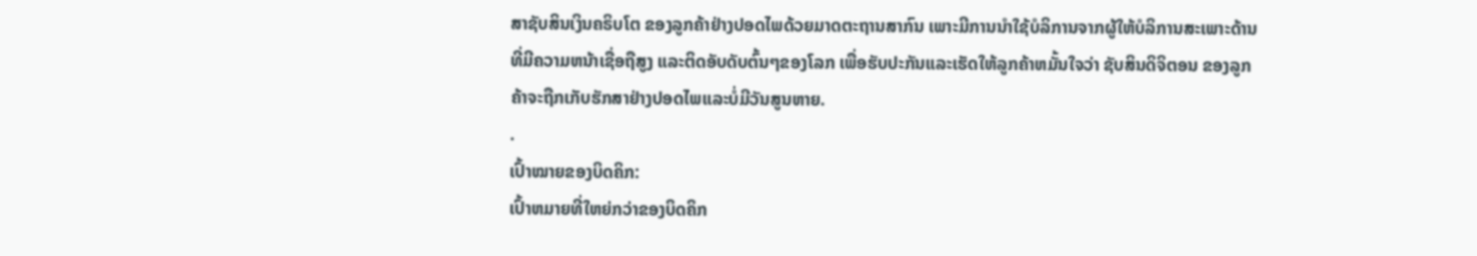ສາຊັບສິນເງິນຄຣິບໂຕ ຂອງລູກຄ້າຢ່າງປອດໄພດ້ວຍມາດຕະຖານສາກົນ ເພາະມີການນຳໃຊ້ບໍລິການຈາກຜູ້ໃຫ້ບໍລິການສະເພາະດ້ານ ທີ່ມີຄວາມຫນ້າເຊື່ອຖືສູງ ແລະຕິດອັບດັບຕົ້ນໆຂອງໂລກ ເພື່ອຮັບປະກັນແລະເຮັດໃຫ້ລູກຄ້າຫມັ້ນໃຈວ່າ ຊັບສິນດິຈິຕອນ ຂອງລູກຄ້າຈະຖືກເກັບຮັກສາຢ່າງປອດໄພແລະບໍ່ມີວັນສູນຫາຍ.
.
ເປົ້າໝາຍຂອງບິດຄິກ:
ເປົ້າຫມາຍທີ່ໃຫຍ່ກວ່າຂອງບິດຄິກ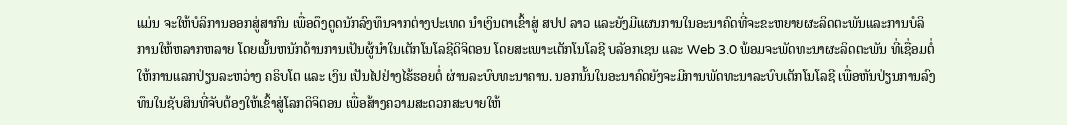ແມ່ນ ຈະໃຫ້ບໍລິການອອກສູ່ສາກົນ ເພື່ອດຶງດູດນັກລົງທຶນຈາກຕ່າງປະເທດ ນຳເງິນຕາເຂົ້າສູ່ ສປປ ລາວ ແລະຍັງມີແຜນການໃນອະນາຄົດທີ່ຈະຂະຫຍາຍຜະລິດຕະພັນແລະການບໍລິການໃຫ້ຫລາກຫລາຍ ໂດຍເນັ້ນຫນັກດ້ານການເປັນຜູ້ນຳໃນເຕັກໂນໂລຊີດິຈິຕອນ ໂດຍສະເພາະເຕັກໂນໂລຊີ ບລັອກເຊນ ແລະ Web 3.0 ພ້ອມຈະພັດທະນາຜະລິດຕະພັນ ທີ່ເຊື່ອມຕໍ່ໃຫ້ການແລກປ່ຽນລະຫວ່າງ ຄຣິບໂຕ ແລະ ເງິນ ເປັນໄປຢ່າງໄຮ້ຮອຍຕໍ່ ຜ່ານລະບົບທະນາຄານ. ນອກນັ້ນໃນອະນາຄົດຍັງຈະມີການພັດທະນາລະບົບເຕັກໂນໂລຊີ ເພື່ອຫັນປ່ຽນການລົງທຶນໃນຊັບສິນທີ່ຈັບຕ້ອງໃຫ້ເຂົ້າສູ່ໂລກດິຈິຕອນ ເພື່ອສ້າງຄວາມສະດວກສະບາຍໃຫ້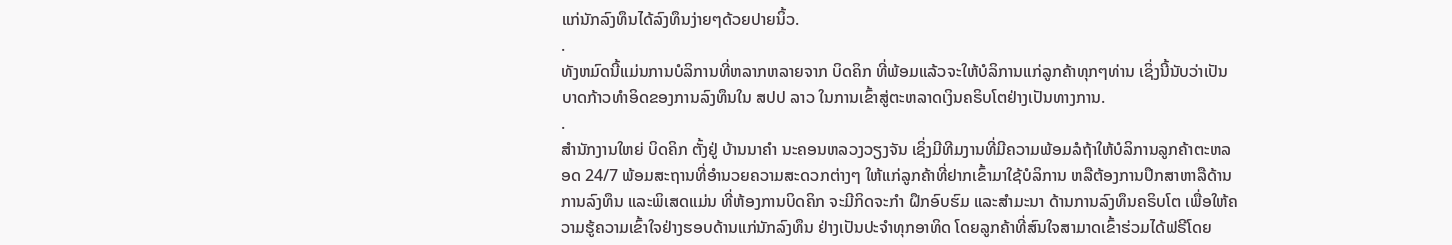ແກ່ນັກລົງທຶນໄດ້ລົງທຶນງ່າຍໆດ້ວຍປາຍນິ້ວ.
.
ທັງຫມົດນີ້ແມ່ນການບໍລິການທີ່ຫລາກຫລາຍຈາກ ບິດຄິກ ທີ່ພ້ອມແລ້ວຈະໃຫ້ບໍລິການແກ່ລູກຄ້າທຸກໆທ່ານ ເຊິ່ງນີ້ນັບວ່າເປັນບາດກ້າວທຳອິດຂອງການລົງທຶນໃນ ສປປ ລາວ ໃນການເຂົ້າສູ່ຕະຫລາດເງິນຄຣິບໂຕຢ່າງເປັນທາງການ.
.
ສຳນັກງານໃຫຍ່ ບິດຄິກ ຕັ້ງຢູ່ ບ້ານນາຄຳ ນະຄອນຫລວງວຽງຈັນ ເຊິ່ງມີທີມງານທີ່ມີຄວາມພ້ອມລໍຖ້າໃຫ້ບໍລິການລູກຄ້າຕະຫລອດ 24/7 ພ້ອມສະຖານທີ່ອຳນວຍຄວາມສະດວກຕ່າງໆ ໃຫ້ແກ່ລູກຄ້າທີ່ຢາກເຂົ້າມາໃຊ້ບໍລິການ ຫລືຕ້ອງການປຶກສາຫາລືດ້ານການລົງທຶນ ແລະພິເສດແມ່ນ ທີ່ຫ້ອງການບິດຄິກ ຈະມີກິດຈະກຳ ຝຶກອົບຮົມ ແລະສຳມະນາ ດ້ານການລົງທຶນຄຣິບໂຕ ເພື່ອໃຫ້ຄວາມຮູ້ຄວາມເຂົ້າໃຈຢ່າງຮອບດ້ານແກ່ນັກລົງທຶນ ຢ່າງເປັນປະຈຳທຸກອາທິດ ໂດຍລູກຄ້າທີ່ສົນໃຈສາມາດເຂົ້າຮ່ວມໄດ້ຟຣີໂດຍ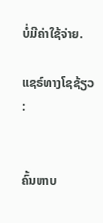ບໍ່ມີຄ່າໃຊ້ຈ່າຍ.

ແຊຣ໌ທາງໂຊຊ້ຽວ :


ຄົ້ນຫາບ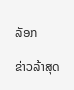ລັອກ

ຂ່າວລ້າສຸດ